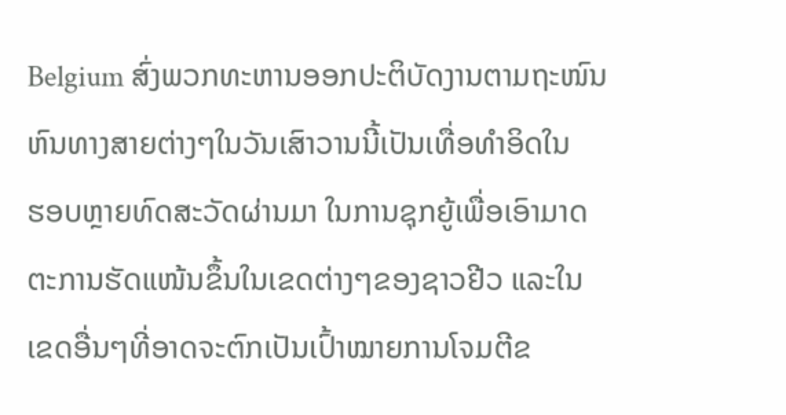Belgium ສົ່ງພວກທະຫານອອກປະຕິບັດງານຕາມຖະໜົນ
ຫົນທາງສາຍຕ່າງໆໃນວັນເສົາວານນີ້ເປັນເທື່ອທຳອິດໃນ
ຮອບຫຼາຍທົດສະວັດຜ່ານມາ ໃນການຊຸກຍູ້ເພື່ອເອົາມາດ
ຕະການຮັດແໜ້ນຂຶ້ນໃນເຂດຕ່າງໆຂອງຊາວຢີວ ແລະໃນ
ເຂດອື່ນໆທີ່ອາດຈະຕົກເປັນເປົ້າໝາຍການໂຈມຕີຂ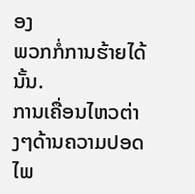ອງ
ພວກກໍ່ການຮ້າຍໄດ້ນັ້ນ.
ການເຄື່ອນໄຫວຕ່າງໆດ້ານຄວາມປອດໄພ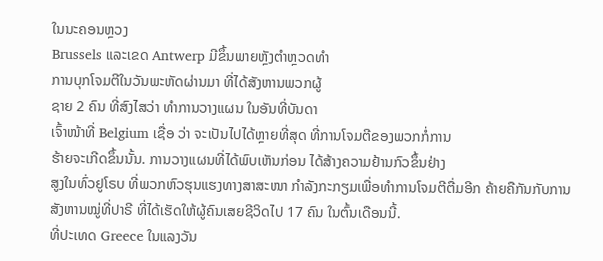ໃນນະຄອນຫຼວງ
Brussels ແລະເຂດ Antwerp ມີຂຶ້ນພາຍຫຼັງຕຳຫຼວດທຳ
ການບຸກໂຈມຕີໃນວັນພະຫັດຜ່ານມາ ທີ່ໄດ້ສັງຫານພວກຜູ້
ຊາຍ 2 ຄົນ ທີ່ສົງໄສວ່າ ທຳການວາງແຜນ ໃນອັນທີ່ບັນດາ
ເຈົ້າໜ້າທີ່ Belgium ເຊື່ອ ວ່າ ຈະເປັນໄປໄດ້ຫຼາຍທີ່ສຸດ ທີ່ການໂຈມຕີຂອງພວກກໍ່ການ
ຮ້າຍຈະເກີດຂຶ້ນນັ້ນ. ການວາງແຜນທີ່ໄດ້ພົບເຫັນກ່ອນ ໄດ້ສ້າງຄວາມຢ້ານກົວຂຶ້ນຢ່າງ
ສູງໃນທົ່ວຢູໂຣບ ທີ່ພວກຫົວຮຸນແຮງທາງສາສະໜາ ກຳລັງກະກຽມເພື່ອທຳການໂຈມຕີຕື່ມອີກ ຄ້າຍຄືກັນກັບການສັງຫານໝູ່ທີ່ປາຣີ ທີ່ໄດ້ເຮັດໃຫ້ຜູ້ຄົນເສຍຊີວິດໄປ 17 ຄົນ ໃນຕົ້ນເດືອນນີ້.
ທີ່ປະເທດ Greece ໃນແລງວັນ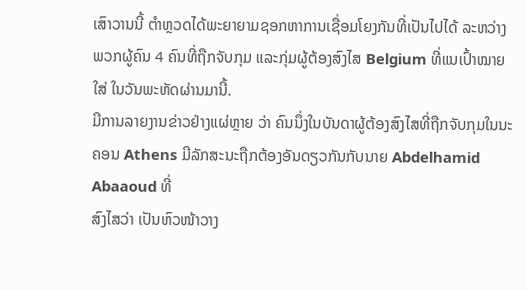ເສົາວານນີ້ ຕຳຫຼວດໄດ້ພະຍາຍາມຊອກຫາການເຊື່ອມໂຍງກັນທີ່ເປັນໄປໄດ້ ລະຫວ່າງ ພວກຜູ້ຄົນ 4 ຄົນທີ່ຖືກຈັບກຸມ ແລະກຸ່ມຜູ້ຕ້ອງສົງໄສ Belgium ທີ່ແນເປົ້າໝາຍໃສ່ ໃນວັນພະຫັດຜ່ານມານີ້.
ມີການລາຍງານຂ່າວຢ່າງແຜ່ຫຼາຍ ວ່າ ຄົນນຶ່ງໃນບັນດາຜູ້ຕ້ອງສົງໄສທີ່ຖືກຈັບກຸມໃນນະ
ຄອນ Athens ມີລັກສະນະຖືກຕ້ອງອັນດຽວກັນກັບນາຍ Abdelhamid Abaaoud ທີ່
ສົງໄສວ່າ ເປັນຫົວໜ້າວາງ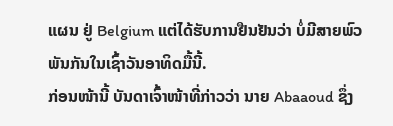ແຜນ ຢູ່ Belgium ແຕ່ໄດ້ຮັບການຢືນຢັນວ່າ ບໍ່ມີສາຍພົວ
ພັນກັນໃນເຊົ້າວັນອາທິດມື້ນີ້.
ກ່ອນໜ້ານີ້ ບັນດາເຈົ້າໜ້າທີ່ກ່າວວ່າ ນາຍ Abaaoud ຊຶ່ງ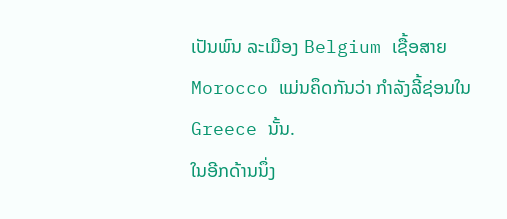ເປັນພົນ ລະເມືອງ Belgium ເຊື້ອສາຍ Morocco ແມ່ນຄຶດກັນວ່າ ກຳລັງລີ້ຊ່ອນໃນ Greece ນັ້ນ.
ໃນອີກດ້ານນຶ່ງ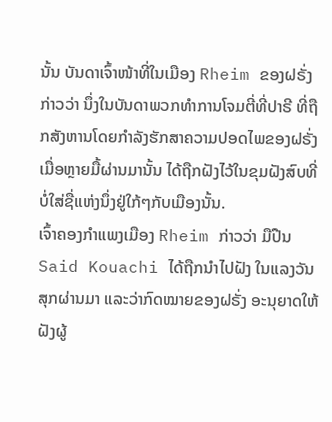ນັ້ນ ບັນດາເຈົ້າໜ້າທີ່ໃນເມືອງ Rheim ຂອງຝຣັ່ງ ກ່າວວ່າ ນຶ່ງໃນບັນດາພວກທຳການໂຈມຕີ່ທີ່ປາຣີ ທີ່ຖືກສັງຫານໂດຍກຳລັງຮັກສາຄວາມປອດໄພຂອງຝຣັ່ງເມື່ອຫຼາຍມື້ຜ່ານມານັ້ນ ໄດ້ຖືກຝັງໄວ້ໃນຂຸມຝັງສົບທີ່ບໍ່ໃສ່ຊື່ແຫ່ງນຶ່ງຢູ່ໃກ້ໆກັບເມືອງນັ້ນ.
ເຈົ້າຄອງກຳແພງເມືອງ Rheim ກ່າວວ່າ ມືປືນ Said Kouachi ໄດ້ຖືກນຳໄປຝັງ ໃນແລງວັນສຸກຜ່ານມາ ແລະວ່າກົດໝາຍຂອງຝຣັ່ງ ອະນຸຍາດໃຫ້ຝັງຜູ້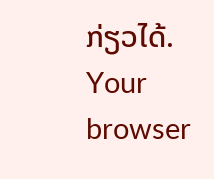ກ່ຽວໄດ້.
Your browser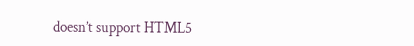doesn’t support HTML5